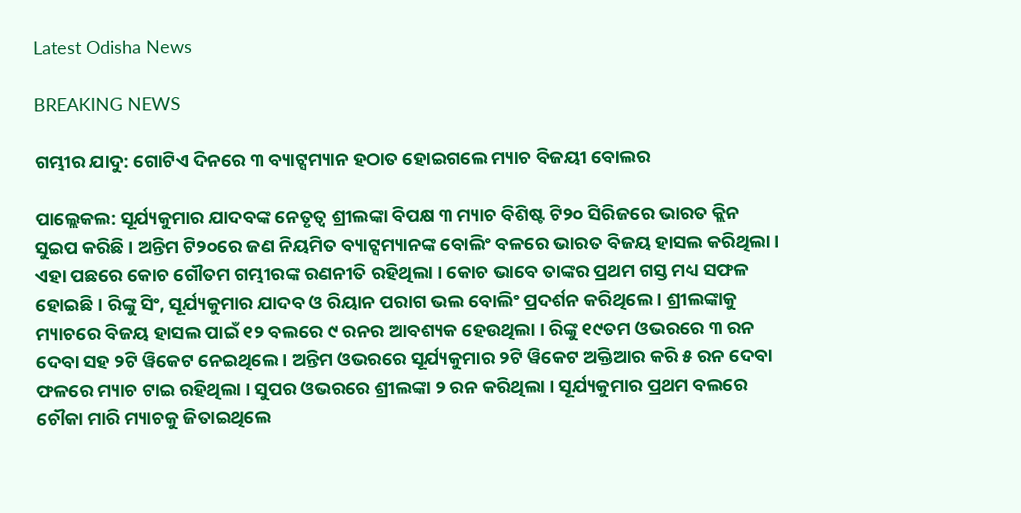Latest Odisha News

BREAKING NEWS

ଗମ୍ଭୀର ଯାଦୁ: ଗୋଟିଏ ଦିନରେ ୩ ବ୍ୟାଟ୍ସମ୍ୟାନ ହଠାତ ହୋଇଗଲେ ମ୍ୟାଚ ବିଜୟୀ ବୋଲର

ପାଲ୍ଲେକଲ: ସୂର୍ଯ୍ୟକୁମାର ଯାଦବଙ୍କ ନେତୃତ୍ୱ ଶ୍ରୀଲଙ୍କା ବିପକ୍ଷ ୩ ମ୍ୟାଚ ବିଶିଷ୍ଟ ଟି୨୦ ସିରିଜରେ ଭାରତ କ୍ଲିନ ସୁଇପ କରିଛି । ଅନ୍ତିମ ଟି୨୦ରେ ଜଣ ନିୟମିତ ବ୍ୟାଟ୍ସମ୍ୟାନଙ୍କ ବୋଲିଂ ବଳରେ ଭାରତ ବିଜୟ ହାସଲ କରିଥିଲା । ଏହା ପଛରେ କୋଚ ଗୌତମ ଗମ୍ଭୀରଙ୍କ ରଣନୀତି ରହିଥିଲା । କୋଚ ଭାବେ ତାଙ୍କର ପ୍ରଥମ ଗସ୍ତ ମଧ୍ୟ ସଫଳ ହୋଇଛି । ରିଙ୍କୁ ସିଂ, ସୂର୍ଯ୍ୟକୁମାର ଯାଦବ ଓ ରିୟାନ ପରାଗ ଭଲ ବୋଲିଂ ପ୍ରଦର୍ଶନ କରିଥିଲେ । ଶ୍ରୀଲଙ୍କାକୁ ମ୍ୟାଚରେ ବିଜୟ ହାସଲ ପାଇଁ ୧୨ ବଲରେ ୯ ରନର ଆବଶ୍ୟକ ହେଉଥିଲା । ରିଙ୍କୁ ୧୯ତମ ଓଭରରେ ୩ ରନ ଦେବା ସହ ୨ଟି ୱିକେଟ ନେଇଥିଲେ । ଅନ୍ତିମ ଓଭରରେ ସୂର୍ଯ୍ୟକୁମାର ୨ଟି ୱିକେଟ ଅକ୍ତିଆର କରି ୫ ରନ ଦେବା ଫଳରେ ମ୍ୟାଚ ଟାଇ ରହିଥିଲା । ସୁପର ଓଭରରେ ଶ୍ରୀଲଙ୍କା ୨ ରନ କରିଥିଲା । ସୂର୍ଯ୍ୟକୁମାର ପ୍ରଥମ ବଲରେ ଚୌକା ମାରି ମ୍ୟାଚକୁ ଜିତାଇଥିଲେ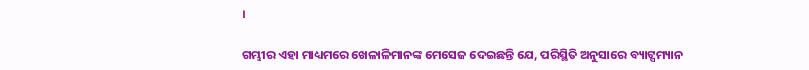।

ଗମ୍ଭୀର ଏହା ମାଧ୍ୟମରେ ଖେଳାଳିମାନଙ୍କ ମେସେଜ ଦେଇଛନ୍ତି ଯେ, ପରିସ୍ଥିତି ଅନୁସାରେ ବ୍ୟାଟ୍ସମ୍ୟାନ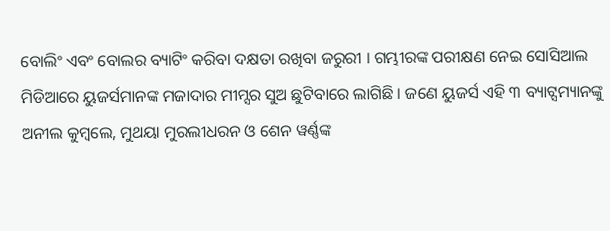ବୋଲିଂ ଏବଂ ବୋଲର ବ୍ୟାଟିଂ କରିବା ଦକ୍ଷତା ରଖିବା ଜରୁରୀ । ଗମ୍ଭୀରଙ୍କ ପରୀକ୍ଷଣ ନେଇ ସୋସିଆଲ ମିଡିଆରେ ୟୁଜର୍ସମାନଙ୍କ ମଜାଦାର ମୀମ୍ସର ସୁଅ ଛୁଟିବାରେ ଲାଗିଛି । ଜଣେ ୟୁଜର୍ସ ଏହି ୩ ବ୍ୟାଟ୍ସମ୍ୟାନଙ୍କୁ ଅନୀଲ କୁମ୍ବଲେ, ମୁଥୟା ମୁରଲୀଧରନ ଓ ଶେନ ୱର୍ଣ୍ଣଙ୍କ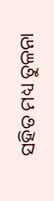ସହିତ ମଧ୍ୟ ତୁଳନା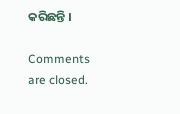କରିଛନ୍ତି ।

Comments are closed.